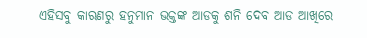ଏହିସବୁ କାରଣରୁ ହନୁମାନ ଭକ୍ତଙ୍କ ଆଡକୁ ଶନି ଦେବ ଆଡ ଆଖିରେ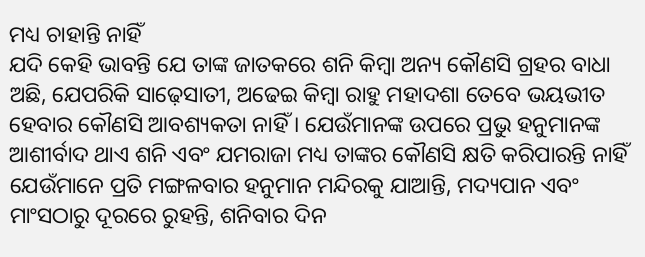ମଧ୍ୟ ଚାହାନ୍ତି ନାହିଁ
ଯଦି କେହି ଭାବନ୍ତି ଯେ ତାଙ୍କ ଜାତକରେ ଶନି କିମ୍ବା ଅନ୍ୟ କୌଣସି ଗ୍ରହର ବାଧା ଅଛି, ଯେପରିକି ସାଢ଼େସାତୀ, ଅଢେଇ କିମ୍ବା ରାହୁ ମହାଦଶା ତେବେ ଭୟଭୀତ ହେବାର କୌଣସି ଆବଶ୍ୟକତା ନାହିଁ । ଯେଉଁମାନଙ୍କ ଉପରେ ପ୍ରଭୁ ହନୁମାନଙ୍କ ଆଶୀର୍ବାଦ ଥାଏ ଶନି ଏବଂ ଯମରାଜା ମଧ୍ୟ ତାଙ୍କର କୌଣସି କ୍ଷତି କରିପାରନ୍ତି ନାହିଁ
ଯେଉଁମାନେ ପ୍ରତି ମଙ୍ଗଳବାର ହନୁମାନ ମନ୍ଦିରକୁ ଯାଆନ୍ତି, ମଦ୍ୟପାନ ଏବଂ ମାଂସଠାରୁ ଦୂରରେ ରୁହନ୍ତି, ଶନିବାର ଦିନ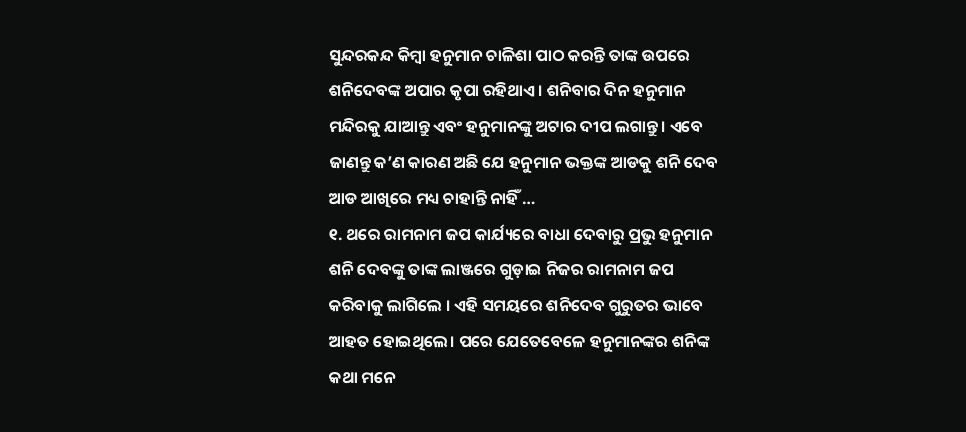ସୁନ୍ଦରକନ୍ଦ କିମ୍ବା ହନୁମାନ ଚାଳିଶା ପାଠ କରନ୍ତି ତାଙ୍କ ଉପରେ ଶନିଦେବଙ୍କ ଅପାର କୃପା ରହିଥାଏ । ଶନିବାର ଦିନ ହନୁମାନ ମନ୍ଦିରକୁ ଯାଆନ୍ତୁ ଏବଂ ହନୁମାନଙ୍କୁ ଅଟାର ଦୀପ ଲଗାନ୍ତୁ । ଏବେ ଜାଣନ୍ତୁ କ’ଣ କାରଣ ଅଛି ଯେ ହନୁମାନ ଭକ୍ତଙ୍କ ଆଡକୁ ଶନି ଦେବ ଆଡ ଆଖିରେ ମଧ୍ୟ ଚାହାନ୍ତି ନାହିଁ …
୧. ଥରେ ରାମନାମ ଜପ କାର୍ଯ୍ୟରେ ବାଧା ଦେବାରୁ ପ୍ରଭୁ ହନୁମାନ ଶନି ଦେବଙ୍କୁ ତାଙ୍କ ଲାଞ୍ଜରେ ଗୁଡ଼ାଇ ନିଜର ରାମନାମ ଜପ କରିବାକୁ ଲାଗିଲେ । ଏହି ସମୟରେ ଶନିଦେବ ଗୁରୁତର ଭାବେ ଆହତ ହୋଇଥିଲେ। ପରେ ଯେତେବେଳେ ହନୁମାନଙ୍କର ଶନିଙ୍କ କଥା ମନେ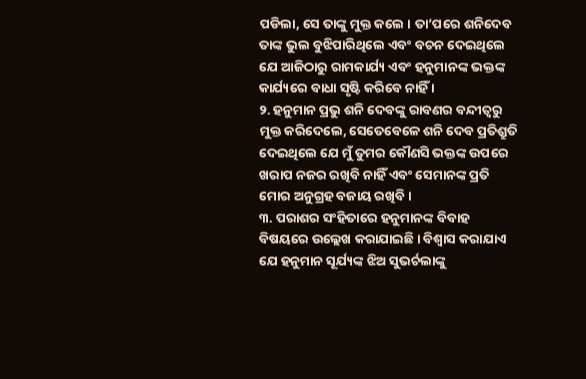ପଡିଲା, ସେ ତାଙ୍କୁ ମୁକ୍ତ କଲେ । ତା’ପରେ ଶନିଦେବ ତାଙ୍କ ଭୁଲ ବୁଝିପାରିଥିଲେ ଏବଂ ବଚନ ଦେଇଥିଲେ ଯେ ଆଜିଠାରୁ ରାମକାର୍ଯ୍ୟ ଏବଂ ହନୁମାନଙ୍କ ଭକ୍ତଙ୍କ କାର୍ଯ୍ୟରେ ବାଧା ସୃଷ୍ଟି କରିବେ ନାହିଁ ।
୨. ହନୁମାନ ପ୍ରଭୁ ଶନି ଦେବଙ୍କୁ ରାବଣର ବନ୍ଦୀତ୍ୱରୁ ମୁକ୍ତ କରିଦେଲେ, ସେତେବେଳେ ଶନି ଦେବ ପ୍ରତିଶ୍ରୁତି ଦେଇଥିଲେ ଯେ ମୁଁ ତୁମର କୌଣସି ଭକ୍ତଙ୍କ ଉପରେ ଖରାପ ନଜର ରଖିବି ନାହିଁ ଏବଂ ସେମାନଙ୍କ ପ୍ରତି ମୋର ଅନୁଗ୍ରହ ବଜାୟ ରଖିବି।
୩. ପରାଶର ସଂହିତାରେ ହନୁମାନଙ୍କ ବିବାହ ବିଷୟରେ ଉଲ୍ଲେଖ କରାଯାଇଛି । ବିଶ୍ୱାସ କରାଯାଏ ଯେ ହନୁମାନ ସୂର୍ଯ୍ୟଙ୍କ ଝିଅ ସୁଭର୍ଚଲାଙ୍କୁ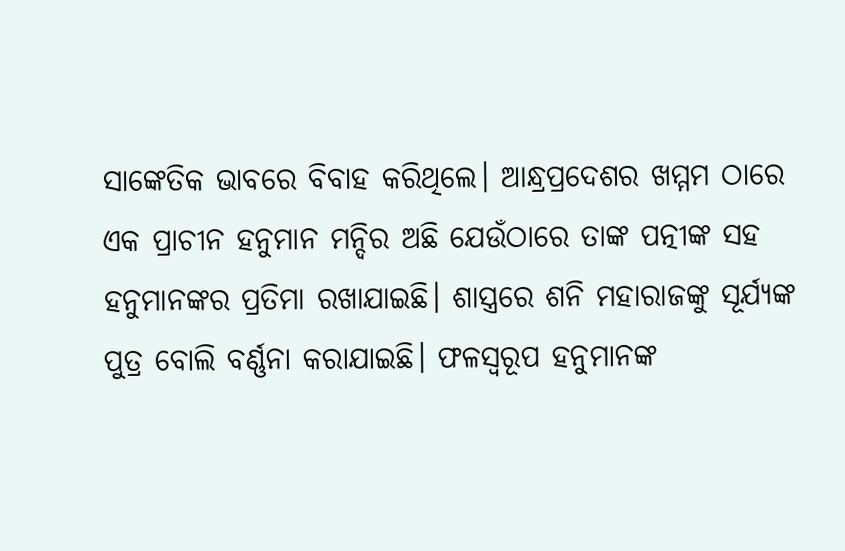ସାଙ୍କେତିକ ଭାବରେ ବିବାହ କରିଥିଲେ। ଆନ୍ଧ୍ରପ୍ରଦେଶର ଖମ୍ମମ ଠାରେ ଏକ ପ୍ରାଚୀନ ହନୁମାନ ମନ୍ଦିର ଅଛି ଯେଉଁଠାରେ ତାଙ୍କ ପତ୍ନୀଙ୍କ ସହ ହନୁମାନଙ୍କର ପ୍ରତିମା ରଖାଯାଇଛି। ଶାସ୍ତ୍ରରେ ଶନି ମହାରାଜଙ୍କୁ ସୂର୍ଯ୍ୟଙ୍କ ପୁତ୍ର ବୋଲି ବର୍ଣ୍ଣନା କରାଯାଇଛି। ଫଳସ୍ୱରୂପ ହନୁମାନଙ୍କ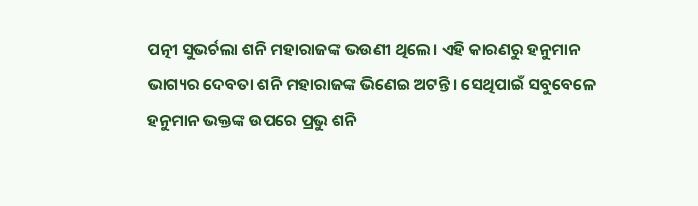ପତ୍ନୀ ସୁଭର୍ଚଲା ଶନି ମହାରାଜଙ୍କ ଭଉଣୀ ଥିଲେ। ଏହି କାରଣରୁ ହନୁମାନ ଭାଗ୍ୟର ଦେବତା ଶନି ମହାରାଜଙ୍କ ଭିଣେଇ ଅଟନ୍ତି। ସେଥିପାଇଁ ସବୁବେଳେ ହନୁମାନ ଭକ୍ତଙ୍କ ଉପରେ ପ୍ରଭୁ ଶନି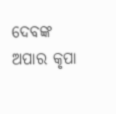ଦେବଙ୍କ ଅପାର କୃପା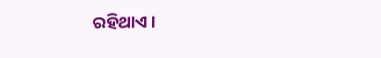ରହିଥାଏ ।